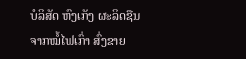ບໍລິສັດ ຫົງເກັງ ຜະລິດຊືນຈາກໝໍ້ໄຟເກົ່າ ສົ່ງຂາຍ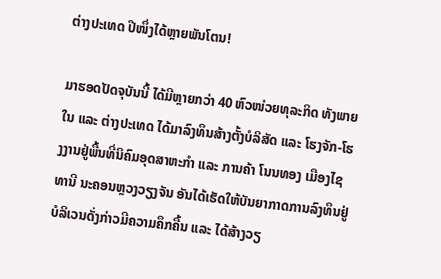ຕ່າງປະເທດ ປີໜຶ່ງໄດ້ຫຼາຍພັນໂຕນ!

ມາຮອດປັດຈຸບັນນີ້ ໄດ້ມີຫຼາຍກວ່າ 40 ຫົວໜ່ວຍທຸລະກິດ ທັງພາຍໃນ ແລະ ຕ່າງປະເທດ ໄດ້ມາລົງທຶນສ້າງຕັ້ງບໍລິສັດ ແລະ ໂຮງຈັກ-ໂຮງງານຢູ່ພື້ນທີ່ນິຄົມອຸດສາຫະກຳ ແລະ ການຄ້າ ໂນນທອງ ເມືອງໄຊທານີ ນະຄອນຫຼວງວຽງຈັນ ອັນໄດ້ເຮັດໃຫ້ບັນຍາກາດການລົງທຶນຢູ່ບໍລິເວນດັ່ງກ່າວມີຄວາມຄຶກຄື້ນ ແລະ ໄດ້ສ້າງວຽ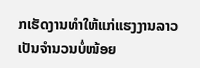ກເຮັດງານທຳໃຫ້ແກ່ແຮງງານລາວເປັນຈຳນວນບໍ່ໜ້ອຍ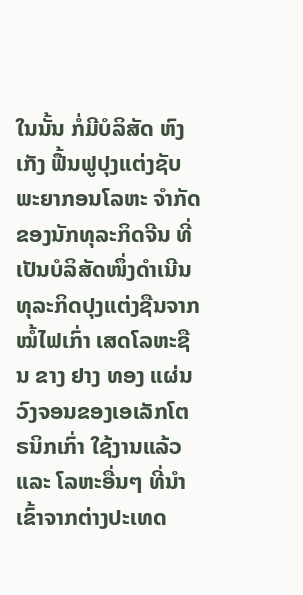ໃນນັ້ນ ກໍ່ມີບໍລິສັດ ຫົງເກັງ ຟື້ນຟູປຸງແຕ່ງຊັບພະຍາກອນໂລຫະ ຈຳກັດ ຂອງນັກທຸລະກິດຈີນ ທີ່ເປັນບໍລິສັດໜຶ່ງດຳເນີນທຸລະກິດປຸງແຕ່ງຊືນຈາກໝໍ້ໄຟເກົ່າ ເສດໂລຫະຊືນ ຂາງ ຢາງ ທອງ ແຜ່ນວົງຈອນຂອງເອເລັກໂຕຣນິກເກົ່າ ໃຊ້ງານແລ້ວ ແລະ ໂລຫະອື່ນໆ ທີ່ນຳເຂົ້າຈາກຕ່າງປະເທດ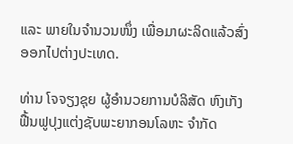ແລະ ພາຍໃນຈຳນວນໜຶ່ງ ເພື່ອມາຜະລິດແລ້ວສົ່ງອອກໄປຕ່າງປະເທດ.

ທ່ານ ໂຈຈຽງຊຸຍ ຜູ້ອຳນວຍການບໍລິສັດ ຫົງເກັງ ຟື້ນຟູປຸງແຕ່ງຊັບພະຍາກອນໂລຫະ ຈຳກັດ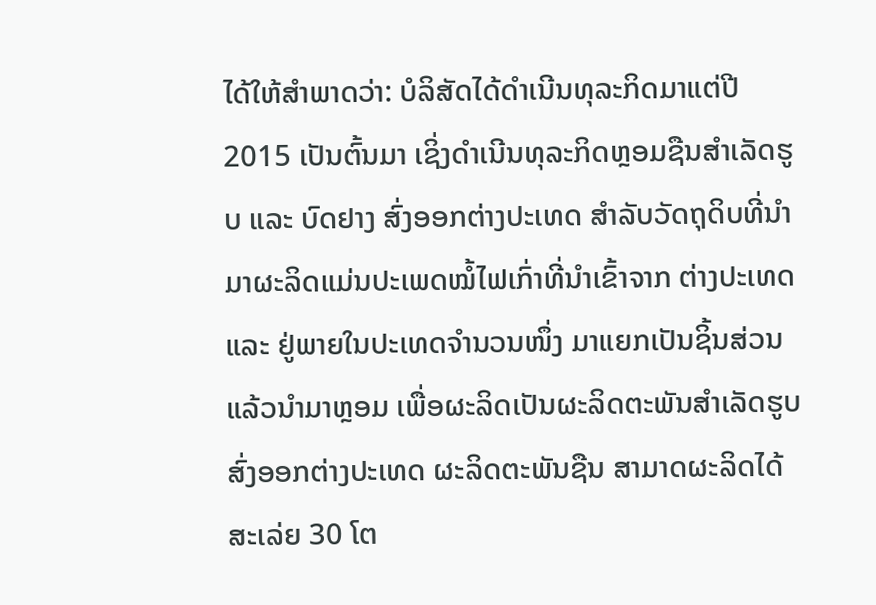ໄດ້ໃຫ້ສຳພາດວ່າ: ບໍລິສັດໄດ້ດຳເນີນທຸລະກິດມາແຕ່ປີ 2015 ເປັນຕົ້ນມາ ເຊິ່ງດຳເນີນທຸລະກິດຫຼອມຊືນສຳເລັດຮູບ ແລະ ບົດຢາງ ສົ່ງອອກຕ່າງປະເທດ ສຳລັບວັດຖຸດິບທີ່ນຳມາຜະລິດແມ່ນປະເພດໝໍ້ໄຟເກົ່າທີ່ນຳເຂົ້າຈາກ ຕ່າງປະເທດ ແລະ ຢູ່ພາຍໃນປະເທດຈຳນວນໜຶ່ງ ມາແຍກເປັນຊິ້ນສ່ວນແລ້ວນຳມາຫຼອມ ເພື່ອຜະລິດເປັນຜະລິດຕະພັນສຳເລັດຮູບສົ່ງອອກຕ່າງປະເທດ ຜະລິດຕະພັນຊືນ ສາມາດຜະລິດໄດ້ສະເລ່ຍ 30 ໂຕ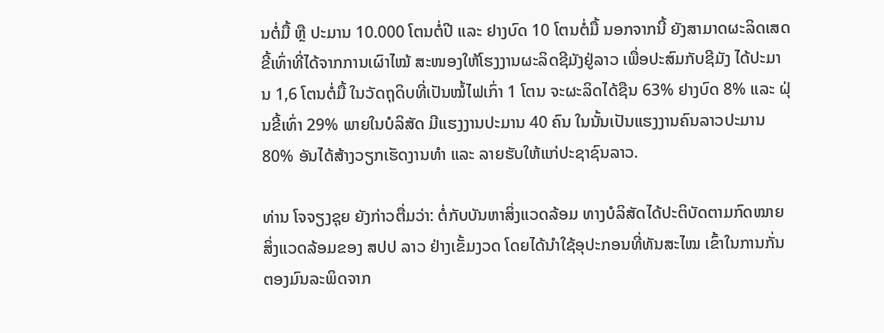ນຕໍ່ມື້ ຫຼື ປະມານ 10.000 ໂຕນຕໍ່ປີ ແລະ ຢາງບົດ 10 ໂຕນຕໍ່ມື້ ນອກຈາກນີ້ ຍັງສາມາດຜະລິດເສດຂີ້ເທົ່າທີ່ໄດ້ຈາກການເຜົາໄໝ້ ສະໜອງໃຫ້ໂຮງງານຜະລິດຊີມັງຢູ່ລາວ ເພື່ອປະສົມກັບຊີມັງ ໄດ້ປະມານ 1,6 ໂຕນຕໍ່ມື້ ໃນວັດຖຸດິບທີ່ເປັນໝໍ້ໄຟເກົ່າ 1 ໂຕນ ຈະຜະລິດໄດ້ຊືນ 63% ຢາງບົດ 8% ແລະ ຝຸ່ນຂີ້ເທົ່າ 29% ພາຍໃນບໍລິສັດ ມີແຮງງານປະມານ 40 ຄົນ ໃນນັ້ນເປັນແຮງງານຄົນລາວປະມານ 80% ອັນໄດ້ສ້າງວຽກເຮັດງານທຳ ແລະ ລາຍຮັບໃຫ້ແກ່ປະຊາຊົນລາວ.

ທ່ານ ໂຈຈຽງຊຸຍ ຍັງກ່າວຕື່ມວ່າ: ຕໍ່ກັບບັນຫາສິ່ງແວດລ້ອມ ທາງບໍລິສັດໄດ້ປະຕິບັດຕາມກົດໝາຍສິ່ງແວດລ້ອມຂອງ ສປປ ລາວ ຢ່າງເຂັ້ມງວດ ໂດຍໄດ້ນຳໃຊ້ອຸປະກອນທີ່ທັນສະໄໝ ເຂົ້າໃນການກັ່ນຕອງມົນລະພິດຈາກ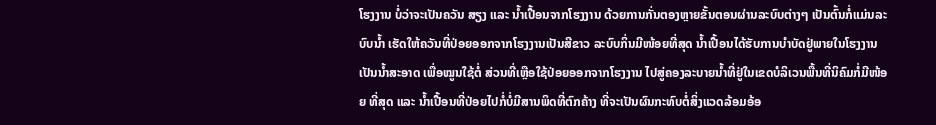ໂຮງງານ ບໍ່ວ່າຈະເປັນຄວັນ ສຽງ ແລະ ນ້ຳເປື້ອນຈາກໂຮງງານ ດ້ວຍການກັ່ນຕອງຫຼາຍຂັ້ນຕອນຜ່ານລະບົບຕ່າງໆ ເປັນຕົ້ນກໍ່ແມ່ນລະບົບນ້ຳ ເຮັດໃຫ້ຄວັນທີ່ປ່ອຍອອກຈາກໂຮງງານເປັນສີຂາວ ລະບົບກິ່ນມີໜ້ອຍທີ່ສຸດ ນ້ຳເປື້ອນໄດ້ຮັບການບຳບັດຢູ່ພາຍໃນໂຮງງານເປັນນ້ຳສະອາດ ເພື່ອໝູນໃຊ້ຕໍ່ ສ່ວນທີ່ເຫຼືອໃຊ້ປ່ອຍອອກຈາກໂຮງງານ ໄປສູ່ຄອງລະບາຍນ້ຳທີ່ຢູ່ໃນເຂດບໍລິເວນພື້ນທີ່ນິຄົມກໍ່ມີໜ້ອຍ ທີ່ສຸດ ແລະ ນ້ຳເປື້ອນທີ່ປ່ອຍໄປກໍ່ບໍ່ມີສານພິດທີ່ຕົກຄ້າງ ທີ່ຈະເປັນຜົນກະທົບຕໍ່ສິ່ງແວດລ້ອມອ້ອ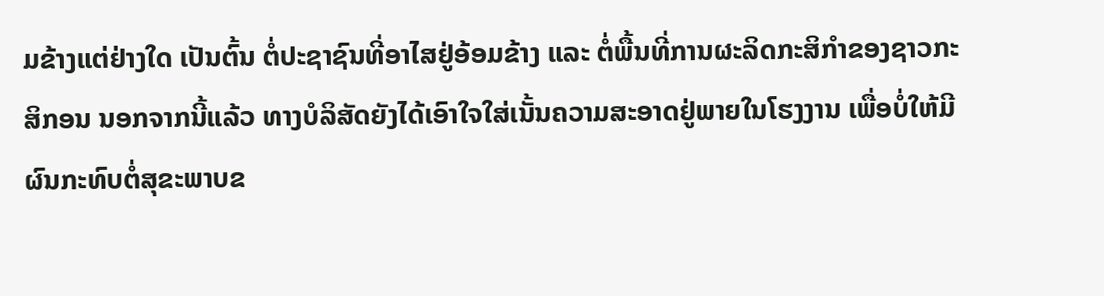ມຂ້າງແຕ່ຢ່າງໃດ ເປັນຕົ້ນ ຕໍ່ປະຊາຊົນທີ່ອາໄສຢູ່ອ້ອມຂ້າງ ແລະ ຕໍ່ພື້ນທີ່ການຜະລິດກະສິກຳຂອງຊາວກະສິກອນ ນອກຈາກນີ້ແລ້ວ ທາງບໍລິສັດຍັງໄດ້ເອົາໃຈໃສ່ເນັ້ນຄວາມສະອາດຢູ່ພາຍໃນໂຮງງານ ເພື່ອບໍ່ໃຫ້ມີຜົນກະທົບຕໍ່ສຸຂະພາບຂ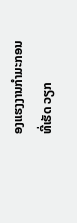ອງແຮງງານກຳມະກອນທີ່ເຮັດ ວຽກ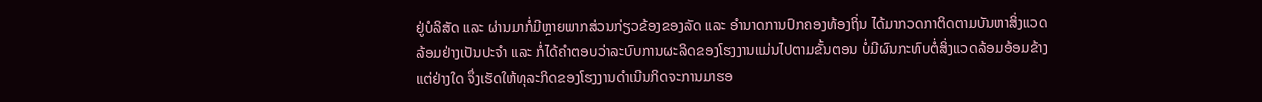ຢູ່ບໍລິສັດ ແລະ ຜ່ານມາກໍ່ມີຫຼາຍພາກສ່ວນກ່ຽວຂ້ອງຂອງລັດ ແລະ ອຳນາດການປົກຄອງທ້ອງຖິ່ນ ໄດ້ມາກວດກາຕິດຕາມບັນຫາສິ່ງແວດລ້ອມຢ່າງເປັນປະຈຳ ແລະ ກໍ່ໄດ້ຄຳຕອບວ່າລະບົບການຜະລິດຂອງໂຮງງານແມ່ນໄປຕາມຂັ້ນຕອນ ບໍ່ມີຜົນກະທົບຕໍ່ສິ່ງແວດລ້ອມອ້ອມຂ້າງແຕ່ຢ່າງໃດ ຈຶ່ງເຮັດໃຫ້ທຸລະກິດຂອງໂຮງງານດຳເນີນກິດຈະການມາຮອ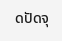ດປັດຈຸ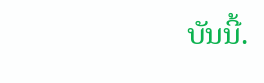ບັນນີ້.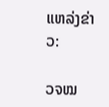ແຫລ່ງຂ່າວ:

ວຈໝ